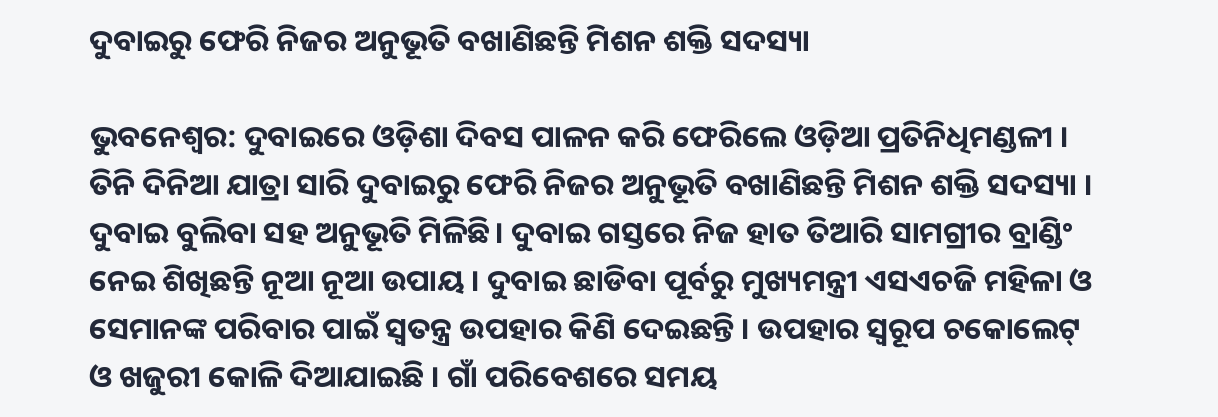ଦୁବାଇରୁ ଫେରି ନିଜର ଅନୁଭୂତି ବଖାଣିଛନ୍ତି ମିଶନ ଶକ୍ତି ସଦସ୍ୟା

ଭୁବନେଶ୍ୱର: ଦୁବାଇରେ ଓଡ଼ିଶା ଦିବସ ପାଳନ କରି ଫେରିଲେ ଓଡ଼ିଆ ପ୍ରତିନିଧିମଣ୍ଡଳୀ ।  ତିନି ଦିନିଆ ଯାତ୍ରା ସାରି ଦୁବାଇରୁ ଫେରି ନିଜର ଅନୁଭୂତି ବଖାଣିଛନ୍ତି ମିଶନ ଶକ୍ତି ସଦସ୍ୟା । ଦୁବାଇ ବୁଲିବା ସହ ଅନୁଭୂତି ମିଳିଛି। ଦୁବାଇ ଗସ୍ତରେ ନିଜ ହାତ ତିଆରି ସାମଗ୍ରୀର ବ୍ରାଣ୍ଡିଂ ନେଇ ଶିଖିଛନ୍ତି ନୂଆ ନୂଆ ଉପାୟ । ଦୁବାଇ ଛାଡିବା ପୂର୍ବରୁ ମୁଖ୍ୟମନ୍ତ୍ରୀ ଏସଏଚଜି ମହିଳା ଓ ସେମାନଙ୍କ ପରିବାର ପାଇଁ ସ୍ବତନ୍ତ୍ର ଉପହାର କିଣି ଦେଇଛନ୍ତି । ଉପହାର ସ୍ବରୂପ ଚକୋଲେଟ୍ ଓ ଖଜୁରୀ କୋଳି ଦିଆଯାଇଛି । ଗାଁ ପରିବେଶରେ ସମୟ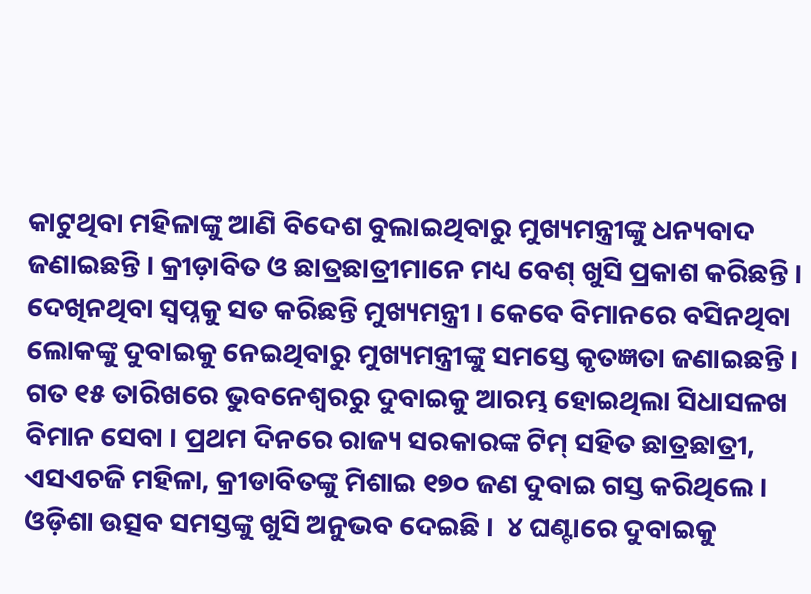କାଟୁଥିବା ମହିଳାଙ୍କୁ ଆଣି ବିଦେଶ ବୁଲାଇଥିବାରୁ ମୁଖ୍ୟମନ୍ତ୍ରୀଙ୍କୁ ଧନ୍ୟବାଦ ଜଣାଇଛନ୍ତି । କ୍ରୀଡ଼ାବିତ ଓ ଛାତ୍ରଛାତ୍ରୀମାନେ ମଧ୍ୟ ବେଶ୍ ଖୁସି ପ୍ରକାଶ କରିଛନ୍ତି । ଦେଖିନଥିବା ସ୍ବପ୍ନକୁ ସତ କରିଛନ୍ତି ମୁଖ୍ୟମନ୍ତ୍ରୀ । କେବେ ବିମାନରେ ବସିନଥିବା ଲୋକଙ୍କୁ ଦୁବାଇକୁ ନେଇଥିବାରୁ ମୁଖ୍ୟମନ୍ତ୍ରୀଙ୍କୁ ସମସ୍ତେ କୃତଜ୍ଞତା ଜଣାଇଛନ୍ତି । ଗତ ୧୫ ତାରିଖରେ ଭୁବନେଶ୍ବରରୁ ଦୁବାଇକୁ ଆରମ୍ଭ ହୋଇଥିଲା ସିଧାସଳଖ ବିମାନ ସେବା । ପ୍ରଥମ ଦିନରେ ରାଜ୍ୟ ସରକାରଙ୍କ ଟିମ୍ ସହିତ ଛାତ୍ରଛାତ୍ରୀ, ଏସଏଚଜି ମହିଳା, କ୍ରୀଡାବିତଙ୍କୁ ମିଶାଇ ୧୭୦ ଜଣ ଦୁବାଇ ଗସ୍ତ କରିଥିଲେ । ଓଡ଼ିଶା ଉତ୍ସବ ସମସ୍ତଙ୍କୁ ଖୁସି ଅନୁଭବ ଦେଇଛି ।  ୪ ଘଣ୍ଟାରେ ଦୁବାଇକୁ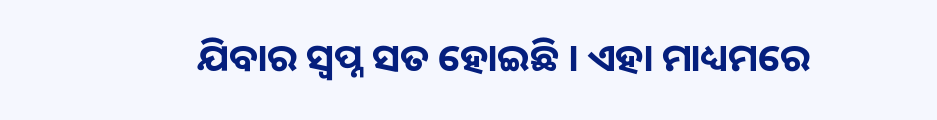ଯିବାର ସ୍ବପ୍ନ ସତ ହୋଇଛି । ଏହା ମାଧ୍ୟମରେ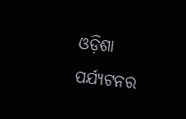ଓଡ଼ିଶା ପର୍ଯ୍ୟଟନର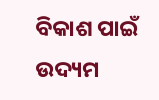ବିକାଶ ପାଇଁ ଉଦ୍ୟମ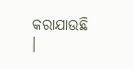କରାଯାଉଛି ।